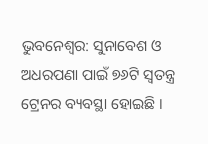ଭୁବନେଶ୍ବର: ସୁନାବେଶ ଓ ଅଧରପଣା ପାଇଁ ୭୬ଟି ସ୍ୱତନ୍ତ୍ର ଟ୍ରେନର ବ୍ୟବସ୍ଥା ହୋଇଛି ।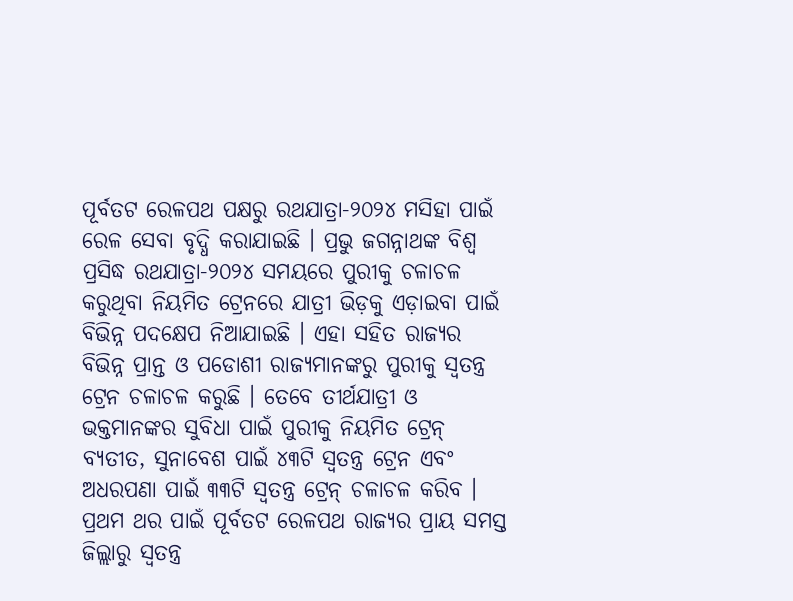ପୂର୍ବତଟ ରେଳପଥ ପକ୍ଷରୁ ରଥଯାତ୍ରା-୨୦୨୪ ମସିହା ପାଇଁ ରେଳ ସେବା ବୃଦ୍ଧି କରାଯାଇଛି । ପ୍ରଭୁ ଜଗନ୍ନାଥଙ୍କ ବିଶ୍ୱ ପ୍ରସିଦ୍ଧ ରଥଯାତ୍ରା-୨୦୨୪ ସମୟରେ ପୁରୀକୁ ଚଳାଚଳ କରୁଥିବା ନିୟମିତ ଟ୍ରେନରେ ଯାତ୍ରୀ ଭିଡ଼କୁ ଏଡ଼ାଇବା ପାଇଁ ବିଭିନ୍ନ ପଦକ୍ଷେପ ନିଆଯାଇଛି । ଏହା ସହିତ ରାଜ୍ୟର ବିଭିନ୍ନ ପ୍ରାନ୍ତ ଓ ପଡୋଶୀ ରାଜ୍ୟମାନଙ୍କରୁ ପୁରୀକୁ ସ୍ୱତନ୍ତ୍ର ଟ୍ରେନ ଚଳାଚଳ କରୁଛି । ତେବେ ତୀର୍ଥଯାତ୍ରୀ ଓ ଭକ୍ତମାନଙ୍କର ସୁବିଧା ପାଇଁ ପୁରୀକୁ ନିୟମିତ ଟ୍ରେନ୍ ବ୍ୟତୀତ, ସୁନାବେଶ ପାଇଁ ୪୩ଟି ସ୍ୱତନ୍ତ୍ର ଟ୍ରେନ ଏବଂ ଅଧରପଣା ପାଇଁ ୩୩ଟି ସ୍ୱତନ୍ତ୍ର ଟ୍ରେନ୍ ଚଳାଚଳ କରିବ । ପ୍ରଥମ ଥର ପାଇଁ ପୂର୍ବତଟ ରେଳପଥ ରାଜ୍ୟର ପ୍ରାୟ ସମସ୍ତ ଜିଲ୍ଲାରୁ ସ୍ୱତନ୍ତ୍ର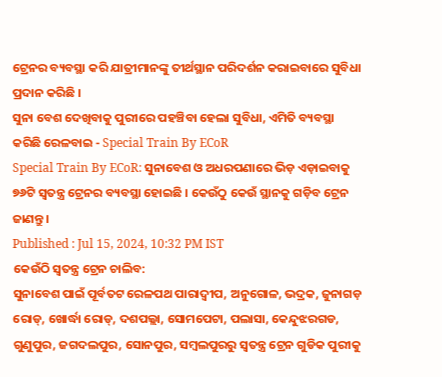ଟ୍ରେନର ବ୍ୟବସ୍ଥା କରି ଯାତ୍ରୀମାନଙ୍କୁ ତୀର୍ଥସ୍ଥାନ ପରିଦର୍ଶନ କରାଇବାରେ ସୁବିଧା ପ୍ରଦାନ କରିଛି ।
ସୁନା ବେଶ ଦେଖିବାକୁ ପୁରୀରେ ପହଞ୍ଚିବା ହେଲା ସୁବିଧା, ଏମିତି ବ୍ୟବସ୍ଥା କରିଛି ରେଳବାଇ - Special Train By ECoR
Special Train By ECoR: ସୁନାବେଶ ଓ ଅଧରପଣାରେ ଭିଡ଼ ଏଡ଼ାଇବାକୁ ୭୬ଟି ସ୍ୱତନ୍ତ୍ର ଟ୍ରେନର ବ୍ୟବସ୍ଥା ହୋଇଛି । କେଉଁଠୁ କେଉଁ ସ୍ଥାନକୁ ଗଡ଼ିବ ଟ୍ରେନ ଜାଣନ୍ତୁ ।
Published : Jul 15, 2024, 10:32 PM IST
କେଉଁଠି ସ୍ବତନ୍ତ୍ର ଟ୍ରେନ ଚାଲିବ:
ସୁନାବେଶ ପାଇଁ ପୂର୍ବତଟ ରେଳପଥ ପାରାଦ୍ବୀପ, ଅନୁଗୋଳ, ଭଦ୍ରକ, ଜୁନାଗଡ଼ ରୋଡ୍, ଖୋର୍ଦ୍ଧା ରୋଡ୍, ଦଶପଲ୍ଲା, ସୋମପେଟା, ପଲାସା, କେନ୍ଦୁଝରଗଡ, ଗୁଣୁପୁର, ଜଗଦଲପୁର, ସୋନପୁର, ସମ୍ବଲପୁରରୁ ସ୍ୱତନ୍ତ୍ର ଟ୍ରେନ ଗୁଡିକ ପୁରୀକୁ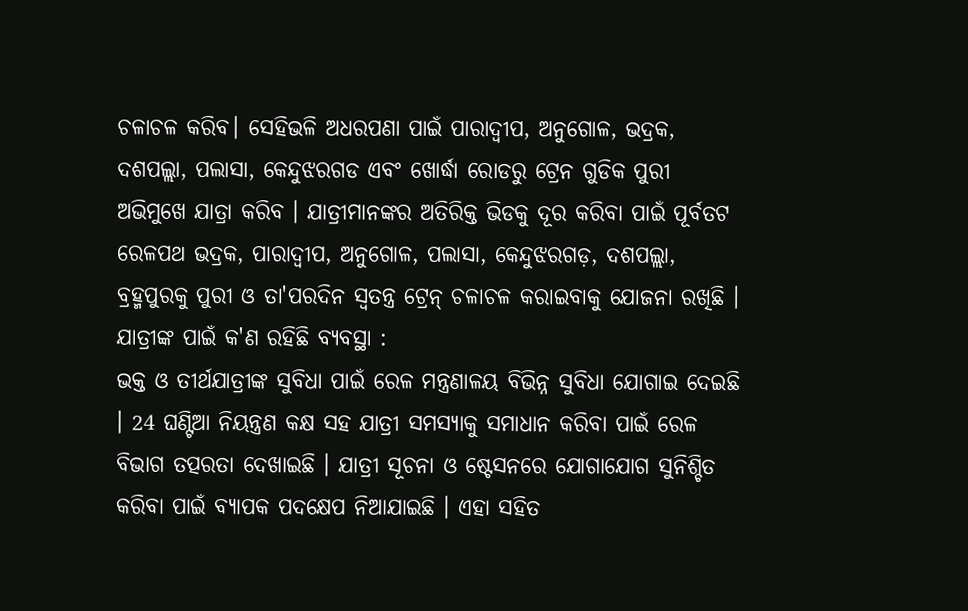ଚଳାଚଳ କରିବ। ସେହିଭଳି ଅଧରପଣା ପାଇଁ ପାରାଦ୍ବୀପ, ଅନୁଗୋଳ, ଭଦ୍ରକ, ଦଶପଲ୍ଲା, ପଲାସା, କେନ୍ଦୁଝରଗଡ ଏବଂ ଖୋର୍ଦ୍ଧା ରୋଡରୁ ଟ୍ରେନ ଗୁଡିକ ପୁରୀ ଅଭିମୁଖେ ଯାତ୍ରା କରିବ । ଯାତ୍ରୀମାନଙ୍କର ଅତିରିକ୍ତ ଭିଡକୁ ଦୂର କରିବା ପାଇଁ ପୂର୍ବତଟ ରେଳପଥ ଭଦ୍ରକ, ପାରାଦ୍ବୀପ, ଅନୁଗୋଳ, ପଲାସା, କେନ୍ଦୁଝରଗଡ଼, ଦଶପଲ୍ଲା, ବ୍ରହ୍ମପୁରକୁ ପୁରୀ ଓ ତା'ପରଦିନ ସ୍ୱତନ୍ତ୍ର ଟ୍ରେନ୍ ଚଳାଚଳ କରାଇବାକୁ ଯୋଜନା ରଖିଛି ।
ଯାତ୍ରୀଙ୍କ ପାଇଁ କ'ଣ ରହିଛି ବ୍ୟବସ୍ଥା :
ଭକ୍ତ ଓ ତୀର୍ଥଯାତ୍ରୀଙ୍କ ସୁବିଧା ପାଇଁ ରେଳ ମନ୍ତ୍ରଣାଳୟ ବିଭିନ୍ନ ସୁବିଧା ଯୋଗାଇ ଦେଇଛି । 24 ଘଣ୍ଟିଆ ନିୟନ୍ତ୍ରଣ କକ୍ଷ ସହ ଯାତ୍ରୀ ସମସ୍ୟାକୁ ସମାଧାନ କରିବା ପାଇଁ ରେଳ ବିଭାଗ ତତ୍ପରତା ଦେଖାଇଛି । ଯାତ୍ରୀ ସୂଚନା ଓ ଷ୍ଟେସନରେ ଯୋଗାଯୋଗ ସୁନିଶ୍ଚିତ କରିବା ପାଇଁ ବ୍ୟାପକ ପଦକ୍ଷେପ ନିଆଯାଇଛି । ଏହା ସହିତ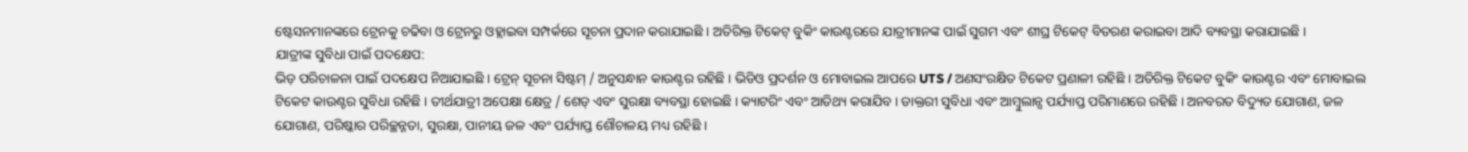ଷ୍ଟେସନମାନଙ୍କରେ ଟ୍ରେନକୁ ଚଢିବା ଓ ଟ୍ରେନରୁ ଓହ୍ଲାଇବା ସମ୍ପର୍କରେ ସୂଚନା ପ୍ରଦାନ କରାଯାଇଛି । ଅତିରିକ୍ତ ଟିକେଟ୍ ବୁକିଂ କାଉଣ୍ଟରରେ ଯାତ୍ରୀମାନଙ୍କ ପାଇଁ ସୁଗମ ଏବଂ ଶୀଘ୍ର ଟିକେଟ୍ ବିତରଣ କରାଇବା ଆଦି ବ୍ୟବସ୍ଥା କରାଯାଇଛି ।
ଯାତ୍ରୀଙ୍କ ସୁବିଧା ପାଇଁ ପଦକ୍ଷେପ:
ଭିଡ଼ ପରିଚାଳନା ପାଇଁ ପଦକ୍ଷେପ ନିଆଯାଇଛି । ଟ୍ରେନ୍ ସୂଚନା ସିଷ୍ଟମ୍ / ଅନୁସନ୍ଧାନ କାଉଣ୍ଟର ରହିଛି । ଭିଡିଓ ପ୍ରଦର୍ଶନ ଓ ମୋବାଇଲ ଆପରେ UTS / ଅଣସଂରକ୍ଷିତ ଟିକେଟ ପ୍ରଣାଳୀ ରହିଛି । ଅତିରିକ୍ତ ଟିକେଟ ବୁକିଂ କାଉଣ୍ଟର ଏବଂ ମୋବାଇଲ ଟିକେଟ କାଉଣ୍ଟର ସୁବିଧା ରହିଛି । ତୀର୍ଥଯାତ୍ରୀ ଅପେକ୍ଷା କ୍ଷେତ୍ର / ଶେଡ୍ ଏବଂ ସୁରକ୍ଷା ବ୍ୟବସ୍ଥା ହୋଇଛି । କ୍ୟାଟରିଂ ଏବଂ ଆତିଥ୍ୟ କରାଯିବ । ଡାକ୍ତରୀ ସୁବିଧା ଏବଂ ଆମ୍ବୁଲାନ୍ସ ପର୍ଯ୍ୟାପ୍ତ ପରିମାଣରେ ରହିଛି । ଅନବରତ ବିଦ୍ୟୁତ ଯୋଗାଣ, ଜଳ ଯୋଗାଣ, ପରିଷ୍କାର ପରିଚ୍ଛନ୍ନତା, ସୁରକ୍ଷା, ପାନୀୟ ଜଳ ଏବଂ ପର୍ଯ୍ୟାପ୍ତ ଶୌଚାଳୟ ମଧ୍ୟ ରହିଛି ।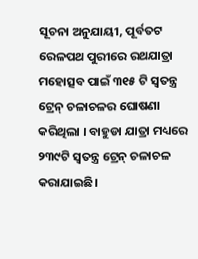ସୂଚନା ଅନୁଯାୟୀ, ପୂର୍ବତଟ ରେଳପଥ ପୁରୀରେ ରଥଯାତ୍ରା ମହୋତ୍ସବ ପାଇଁ ୩୧୫ ଟି ସ୍ୱତନ୍ତ୍ର ଟ୍ରେନ୍ ଚଳାଚଳର ଘୋଷଣା କରିଥିଲା । ବାହୁଡା ଯାତ୍ରା ମଧ୍ୟରେ ୨୩୯ଟି ସ୍ୱତନ୍ତ୍ର ଟ୍ରେନ୍ ଚଳାଚଳ କରାଯାଇଛି।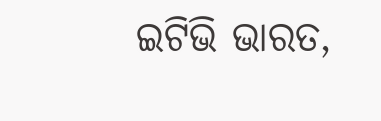ଇଟିଭି ଭାରତ,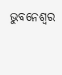ଭୁବନେଶ୍ବର